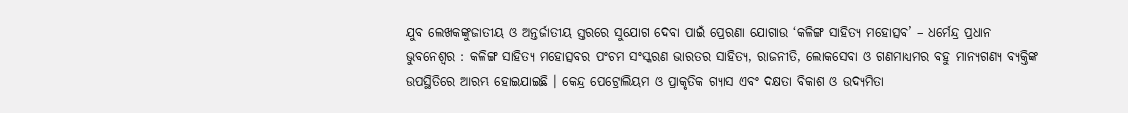ଯୁବ ଲେଖକଙ୍କୁଜାତୀୟ ଓ ଅନ୍ତର୍ଜାତୀୟ ସ୍ତରରେ ସୁଯୋଗ ଦେବା ପାଇଁ ପ୍ରେରଣା ଯୋଗାଉ ‘କଳିଙ୍ଗ ସାହିତ୍ୟ ମହୋତ୍ସବ’ – ଧର୍ମେନ୍ଦ୍ର ପ୍ରଧାନ
ଭୁବନେଶ୍ୱର : କଳିଙ୍ଗ ସାହିତ୍ୟ ମହୋତ୍ସବର ପଂଚମ ସଂସ୍କରଣ ଭାରତର ସାହିତ୍ୟ, ରାଜନୀତି, ଲୋକସେବା ଓ ଗଣମାଧ୍ୟମର ବହୁ ମାନ୍ୟଗଣ୍ୟ ବ୍ୟକ୍ତିଙ୍କ ଉପସ୍ଥିତିରେ ଆରମ୍ଭ ହୋଇଯାଇଛି । କେନ୍ଦ୍ର ପେଟ୍ରୋଲିୟମ ଓ ପ୍ରାକୃତିକ ଗ୍ୟାସ ଏବଂ ଦକ୍ଷତା ବିକାଶ ଓ ଉଦ୍ୟମିତା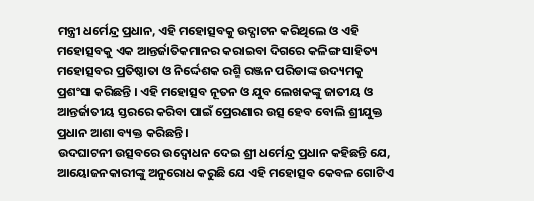ମନ୍ତ୍ରୀ ଧର୍ମେନ୍ଦ୍ର ପ୍ରଧାନ, ଏହି ମହୋତ୍ସବକୁ ଉଦ୍ଘାଟନ କରିଥିଲେ ଓ ଏହି ମହୋତ୍ସବକୁ ଏକ ଆନ୍ତର୍ଜାତିକମାନର କରାଇବା ଦିଗରେ କଳିଙ୍ଗ ସାହିତ୍ୟ ମହୋତ୍ସବର ପ୍ରତିଷ୍ଠାତା ଓ ନିର୍ଦ୍ଦେଶକ ରଶ୍ମି ରଞ୍ଜନ ପରିଡାଙ୍କ ଉଦ୍ୟମକୁ ପ୍ରଶଂସା କରିଛନ୍ତି । ଏହି ମହୋତ୍ସବ ନୂତନ ଓ ଯୁବ ଲେଖକଙ୍କୁ ଜାତୀୟ ଓ ଆନ୍ତର୍ଜାତୀୟ ସ୍ତରରେ କରିବା ପାଇଁ ପ୍ରେରଣାର ଉତ୍ସ ହେବ ବୋଲି ଶ୍ରୀଯୁକ୍ତ ପ୍ରଧାନ ଆଶା ବ୍ୟକ୍ତ କରିଛନ୍ତି ।
ଉଦଘାଟନୀ ଉତ୍ସବରେ ଉଦ୍ବୋଧନ ଦେଇ ଶ୍ରୀ ଧର୍ମେନ୍ଦ୍ର ପ୍ରଧାନ କହିଛନ୍ତି ଯେ, ଆୟୋଜନକାରୀଙ୍କୁ ଅନୁରୋଧ କରୁଛି ଯେ ଏହି ମହୋତ୍ସବ କେବଳ ଗୋଟିଏ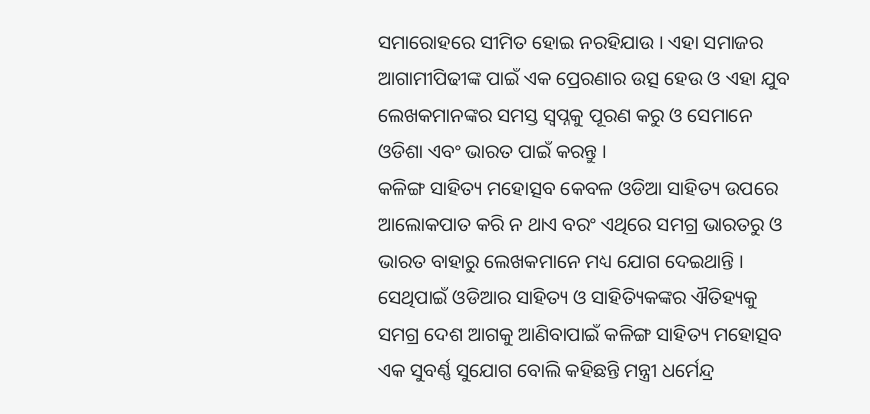ସମାରୋହରେ ସୀମିତ ହୋଇ ନରହିଯାଉ । ଏହା ସମାଜର ଆଗାମୀପିଢୀଙ୍କ ପାଇଁ ଏକ ପ୍ରେରଣାର ଉତ୍ସ ହେଉ ଓ ଏହା ଯୁବ ଲେଖକମାନଙ୍କର ସମସ୍ତ ସ୍ୱପ୍ନକୁ ପୂରଣ କରୁ ଓ ସେମାନେ ଓଡିଶା ଏବଂ ଭାରତ ପାଇଁ କରନ୍ତୁ ।
କଳିଙ୍ଗ ସାହିତ୍ୟ ମହୋତ୍ସବ କେବଳ ଓଡିଆ ସାହିତ୍ୟ ଉପରେ ଆଲୋକପାତ କରି ନ ଥାଏ ବରଂ ଏଥିରେ ସମଗ୍ର ଭାରତରୁ ଓ ଭାରତ ବାହାରୁ ଲେଖକମାନେ ମଧ୍ୟ ଯୋଗ ଦେଇଥାନ୍ତି । ସେଥିପାଇଁ ଓଡିଆର ସାହିତ୍ୟ ଓ ସାହିତ୍ୟିକଙ୍କର ଐତିହ୍ୟକୁ ସମଗ୍ର ଦେଶ ଆଗକୁ ଆଣିବାପାଇଁ କଳିଙ୍ଗ ସାହିତ୍ୟ ମହୋତ୍ସବ ଏକ ସୁବର୍ଣ୍ଣ ସୁଯୋଗ ବୋଲି କହିଛନ୍ତି ମନ୍ତ୍ରୀ ଧର୍ମେନ୍ଦ୍ର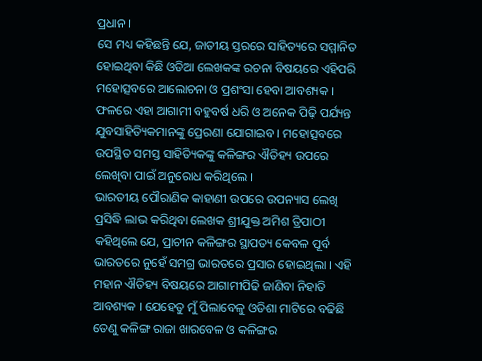ପ୍ରଧାନ ।
ସେ ମଧ୍ୟ କହିଛନ୍ତି ଯେ, ଜାତୀୟ ସ୍ତରରେ ସାହିତ୍ୟରେ ସମ୍ମାନିତ ହୋଇଥିବା କିଛି ଓଡିଆ ଲେଖକଙ୍କ ରଚନା ବିଷୟରେ ଏହିପରି ମହୋତ୍ସବରେ ଆଲୋଚନା ଓ ପ୍ରଶଂସା ହେବା ଆବଶ୍ୟକ । ଫଳରେ ଏହା ଆଗାମୀ ବହୁବର୍ଷ ଧରି ଓ ଅନେକ ପିଢ଼ି ପର୍ଯ୍ୟନ୍ତ ଯୁବସାହିତ୍ୟିକମାନଙ୍କୁ ପ୍ରେରଣା ଯୋଗାଇବ । ମହୋତ୍ସବରେ ଉପସ୍ଥିତ ସମସ୍ତ ସାହିତ୍ୟିକଙ୍କୁ କଳିଙ୍ଗର ଐତିହ୍ୟ ଉପରେ ଲେଖିବା ପାଇଁ ଅନୁରୋଧ କରିଥିଲେ ।
ଭାରତୀୟ ପୌରାଣିକ କାହାଣୀ ଉପରେ ଉପନ୍ୟାସ ଲେଖି ପ୍ରସିଦ୍ଧି ଲାଭ କରିଥିବା ଲେଖକ ଶ୍ରୀଯୁକ୍ତ ଅମିଶ ତ୍ରିପାଠୀ କହିଥିଲେ ଯେ, ପ୍ରାଚୀନ କଳିଙ୍ଗର ସ୍ଥାପତ୍ୟ କେବଳ ପୂର୍ବ ଭାରତରେ ନୁହେଁ ସମଗ୍ର ଭାରତରେ ପ୍ରସାର ହୋଇଥିଲା । ଏହି ମହାନ ଐତିହ୍ୟ ବିଷୟରେ ଆଗାମୀପିଢି ଜାଣିବା ନିହାତି ଆବଶ୍ୟକ । ଯେହେତୁ ମୁଁ ପିଲାବେଳୁ ଓଡିଶା ମାଟିରେ ବଢିଛି ତେଣୁ କଳିଙ୍ଗ ରାଜା ଖାରବେଳ ଓ କଳିଙ୍ଗର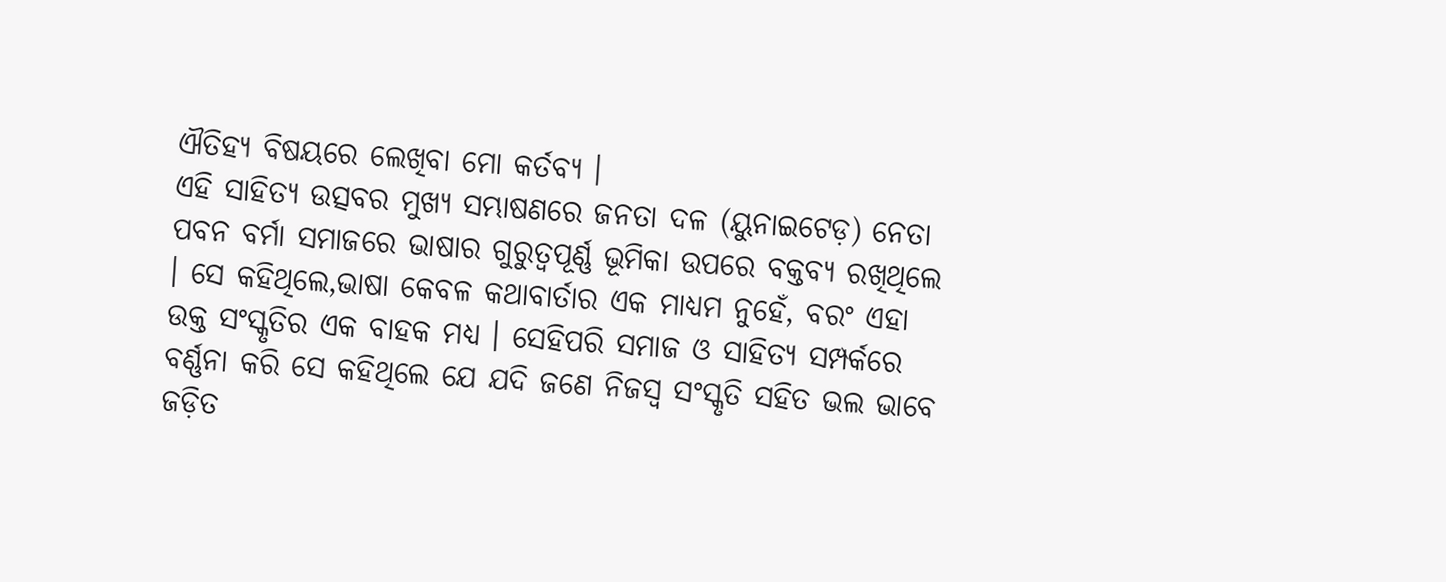ଐତିହ୍ୟ ବିଷୟରେ ଲେଖିବା ମୋ କର୍ତବ୍ୟ ।
ଏହି ସାହିତ୍ୟ ଉତ୍ସବର ମୁଖ୍ୟ ସମ୍ଭାଷଣରେ ଜନତା ଦଳ (ୟୁନାଇଟେଡ଼) ନେତା ପବନ ବର୍ମା ସମାଜରେ ଭାଷାର ଗୁରୁତ୍ୱପୂର୍ଣ୍ଣ ଭୂମିକା ଉପରେ ବକ୍ତବ୍ୟ ରଖିଥିଲେ । ସେ କହିଥିଲେ,ଭାଷା କେବଳ କଥାବାର୍ତାର ଏକ ମାଧ୍ୟମ ନୁହେଁ, ବରଂ ଏହା ଉକ୍ତ ସଂସ୍କୃତିର ଏକ ବାହକ ମଧ୍ୟ । ସେହିପରି ସମାଜ ଓ ସାହିତ୍ୟ ସମ୍ପର୍କରେ ବର୍ଣ୍ଣନା କରି ସେ କହିଥିଲେ ଯେ ଯଦି ଜଣେ ନିଜସ୍ୱ ସଂସ୍କୃତି ସହିତ ଭଲ ଭାବେ ଜଡ଼ିତ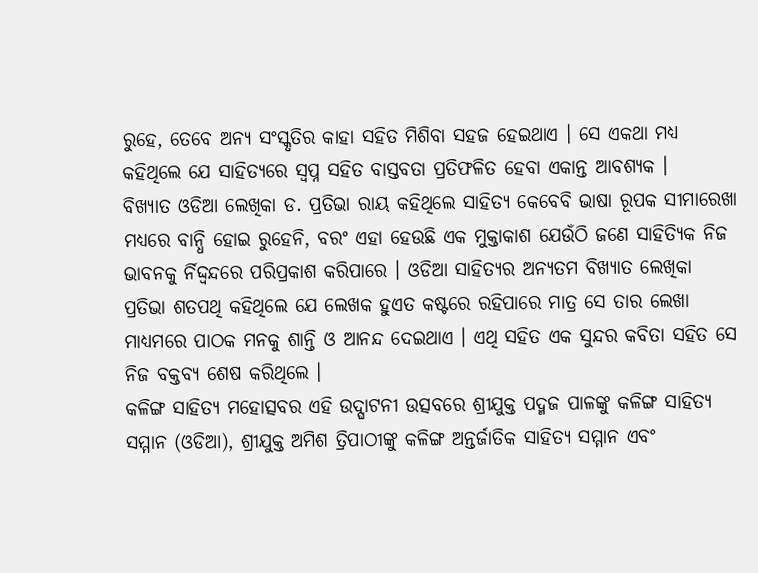ରୁହେ, ତେବେ ଅନ୍ୟ ସଂସ୍କୃତିର କାହା ସହିତ ମିଶିବା ସହଜ ହେଇଥାଏ । ସେ ଏକଥା ମଧ୍ୟ କହିଥିଲେ ଯେ ସାହିତ୍ୟରେ ସ୍ୱପ୍ନ ସହିତ ବାସ୍ତବତା ପ୍ରତିଫଳିତ ହେବା ଏକାନ୍ତ ଆବଶ୍ୟକ ।
ବିଖ୍ୟାତ ଓଡିଆ ଲେଖିକା ଡ. ପ୍ରତିଭା ରାୟ କହିଥିଲେ ସାହିତ୍ୟ କେବେବି ଭାଷା ରୂପକ ସୀମାରେଖା ମଧ୍ୟରେ ବାନ୍ଧି ହୋଇ ରୁହେନି, ବରଂ ଏହା ହେଉଛି ଏକ ମୁକ୍ତାକାଶ ଯେଉଁଠି ଜଣେ ସାହିତ୍ୟିକ ନିଜ ଭାବନକୁ ର୍ନିଦ୍ଦ୍ୱନ୍ଦରେ ପରିପ୍ରକାଶ କରିପାରେ । ଓଡିଆ ସାହିତ୍ୟର ଅନ୍ୟତମ ବିଖ୍ୟାତ ଲେଖିକା ପ୍ରତିଭା ଶତପଥି କହିଥିଲେ ଯେ ଲେଖକ ହୁଏତ କଷ୍ଟରେ ରହିପାରେ ମାତ୍ର ସେ ତାର ଲେଖା ମାଧ୍ୟମରେ ପାଠକ ମନକୁ ଶାନ୍ତି ଓ ଆନନ୍ଦ ଦେଇଥାଏ । ଏଥି ସହିତ ଏକ ସୁନ୍ଦର କବିତା ସହିତ ସେ ନିଜ ବକ୍ତବ୍ୟ ଶେଷ କରିଥିଲେ ।
କଳିଙ୍ଗ ସାହିତ୍ୟ ମହୋତ୍ସବର ଏହି ଉଦ୍ଘାଟନୀ ଉତ୍ସବରେ ଶ୍ରୀଯୁକ୍ତ ପଦ୍ମଜ ପାଳଙ୍କୁ କଳିଙ୍ଗ ସାହିତ୍ୟ ସମ୍ମାନ (ଓଡିଆ), ଶ୍ରୀଯୁକ୍ତ ଅମିଶ ତ୍ରିପାଠୀଙ୍କୁ କଳିଙ୍ଗ ଅନ୍ତର୍ଜାତିକ ସାହିତ୍ୟ ସମ୍ମାନ ଏବଂ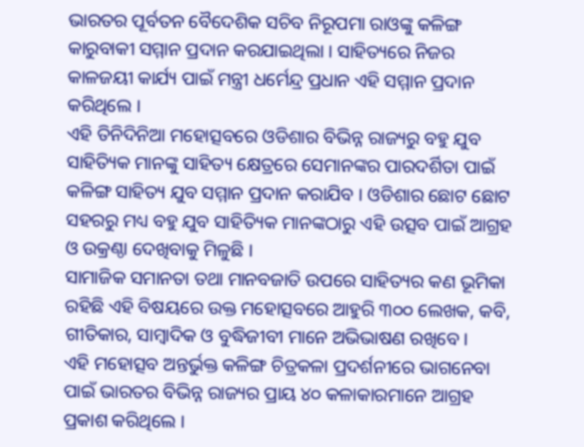ଭାରତର ପୂର୍ବତନ ବୈଦେଶିକ ସଚିବ ନିରୂପମା ରାଓଙ୍କୁ କଳିଙ୍ଗ କାରୁବାକୀ ସମ୍ମାନ ପ୍ରଦାନ କରଯାଇଥିଲା । ସାହିତ୍ୟରେ ନିଜର କାଳଜୟୀ କାର୍ଯ୍ୟ ପାଇଁ ମନ୍ତ୍ରୀ ଧର୍ମେନ୍ଦ୍ର ପ୍ରଧାନ ଏହି ସମ୍ମାନ ପ୍ରଦାନ କରିଥିଲେ ।
ଏହି ତିନିଦିନିଆ ମହୋତ୍ସବରେ ଓଡିଶାର ବିଭିନ୍ନ ରାଜ୍ୟରୁ ବହୁ ଯୁବ ସାହିତ୍ୟିକ ମାନଙ୍କୁ ସାହିତ୍ୟ କ୍ଷେତ୍ରରେ ସେମାନଙ୍କର ପାରଦର୍ଶିତା ପାଇଁ କଳିଙ୍ଗ ସାହିତ୍ୟ ଯୁବ ସମ୍ମାନ ପ୍ରଦାନ କରାଯିବ । ଓଡିଶାର ଛୋଟ ଛୋଟ ସହରରୁ ମଧ୍ୟ ବହୁ ଯୁବ ସାହିତ୍ୟିକ ମାନଙ୍କଠାରୁ ଏହି ଉତ୍ସବ ପାଇଁ ଆଗ୍ରହ ଓ ଉକ୍ରଣ୍ଠା ଦେଖିବାକୁ ମିଳୁଛି ।
ସାମାଜିକ ସମାନତା ତଥା ମାନବଜାତି ଉପରେ ସାହିତ୍ୟର କଣ ଭୂମିକା ରହିଛି ଏହି ବିଷୟରେ ଉକ୍ତ ମହୋତ୍ସବରେ ଆହୁରି ୩୦୦ ଲେଖକ, କବି, ଗୀତିକାର, ସାମ୍ବାଦିକ ଓ ବୁଦ୍ଧିଜୀବୀ ମାନେ ଅଭିଭାଷଣ ରଖିବେ ।
ଏହି ମହୋତ୍ସବ ଅନ୍ତର୍ଭୁକ୍ତ କଳିଙ୍ଗ ଚିତ୍ରକଳା ପ୍ରଦର୍ଶନୀରେ ଭାଗନେବା ପାଇଁ ଭାରତର ବିଭିନ୍ନ ରାଜ୍ୟର ପ୍ରାୟ ୪୦ କଳାକାରମାନେ ଆଗ୍ରହ ପ୍ରକାଶ କରିଥିଲେ ।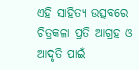ଏହି ସାହିତ୍ୟ ଉତ୍ସବରେ ଚିତ୍ରକଳା ପ୍ରତି ଆଗ୍ରହ ଓ ଆଦୃତି ପାଇଁ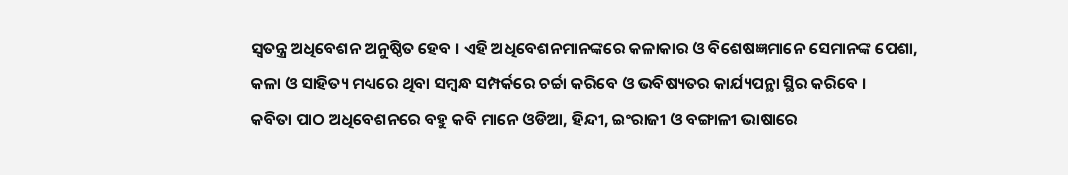ସ୍ୱତନ୍ତ୍ର ଅଧିବେଶନ ଅନୁଷ୍ଠିତ ହେବ । ଏହି ଅଧିବେଶନମାନଙ୍କରେ କଳାକାର ଓ ବିଶେଷଜ୍ଞମାନେ ସେମାନଙ୍କ ପେଶା, କଳା ଓ ସାହିତ୍ୟ ମଧ୍ୟରେ ଥିବା ସମ୍ବନ୍ଧ ସମ୍ପର୍କରେ ଚର୍ଚ୍ଚା କରିବେ ଓ ଭବିଷ୍ୟତର କାର୍ଯ୍ୟପନ୍ଥା ସ୍ଥିର କରିବେ ।
କବିତା ପାଠ ଅଧିବେଶନରେ ବହୁ କବି ମାନେ ଓଡିଆ, ହିନ୍ଦୀ, ଇଂରାଜୀ ଓ ବଙ୍ଗାଳୀ ଭାଷାରେ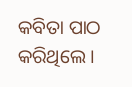କବିତା ପାଠ କରିଥିଲେ ।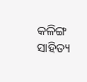କଳିଙ୍ଗ ସାହିତ୍ୟ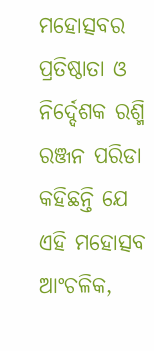ମହୋତ୍ସବର ପ୍ରତିଷ୍ଠାତା ଓ ନିର୍ଦ୍ଦେଶକ ରଶ୍ମି ରଞ୍ଜନ ପରିଡା କହିଛନ୍ତି ଯେ ଏହି ମହୋତ୍ସବ ଆଂଚଳିକ,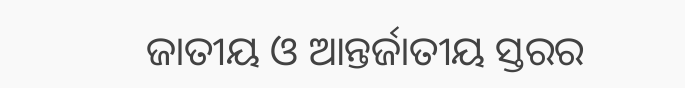ଜାତୀୟ ଓ ଆନ୍ତର୍ଜାତୀୟ ସ୍ତରର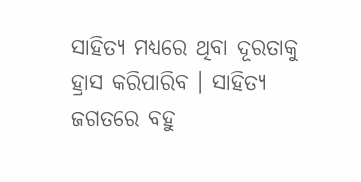ସାହିତ୍ୟ ମଧ୍ୟରେ ଥିବା ଦୂରତାକୁ ହ୍ରାସ କରିପାରିବ । ସାହିତ୍ୟ ଜଗତରେ ବହୁ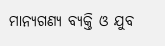ମାନ୍ୟଗଣ୍ୟ ବ୍ୟକ୍ତି ଓ ଯୁବ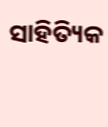ସାହିତ୍ୟିକ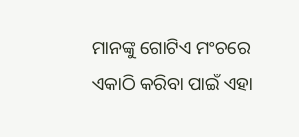ମାନଙ୍କୁ ଗୋଟିଏ ମଂଚରେ ଏକାଠି କରିବା ପାଇଁ ଏହା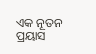ଏକ ନୂତନ ପ୍ରୟାସ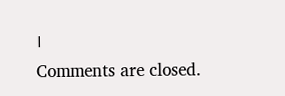।
Comments are closed.